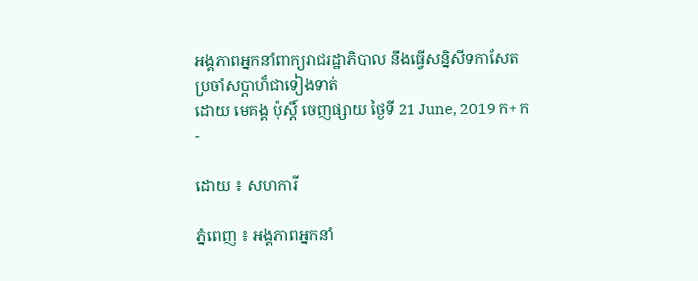អង្គភាពអ្នកនាំពាក្យរាជរដ្ឋាភិបាល នឹងធ្វើសន្និសីទកាសែតប្រចាំសប្តាហ៏ជាទៀងទាត់
ដោយ មេគង្គ ប៉ុស្តិ៍ ចេញផ្សាយ ថ្ងៃទី 21 June, 2019 ក+ ក-

ដោយ ៖ សហការី

ភ្នំពេញ ៖ អង្គភាពអ្នកនាំ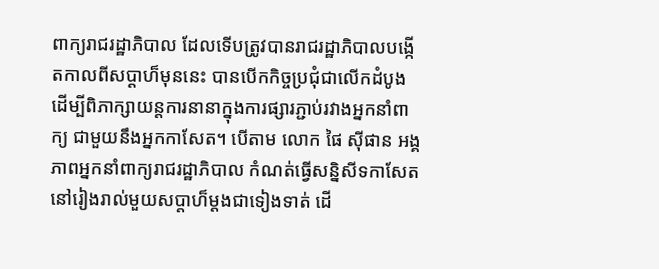ពាក្យរាជរដ្ឋាភិបាល ដែលទើបត្រូវបានរាជរដ្ឋាភិបាលបង្កើតកាលពីសប្តាហ៏មុននេះ បានបើកកិច្ចប្រជុំជាលើកដំបូង ដើម្បីពិភាក្សាយន្តការនានាក្នុងការផ្សារភ្ជាប់រវាងអ្នកនាំពាក្យ ជាមួយនឹងអ្នកកាសែត។ បើតាម លោក ផៃ ស៊ីផាន អង្គភាពអ្នកនាំពាក្យរាជរដ្ឋាភិបាល កំណត់ធ្វើសន្និសីទកាសែត នៅរៀងរាល់មួយសប្តាហ៏ម្តងជាទៀងទាត់ ដើ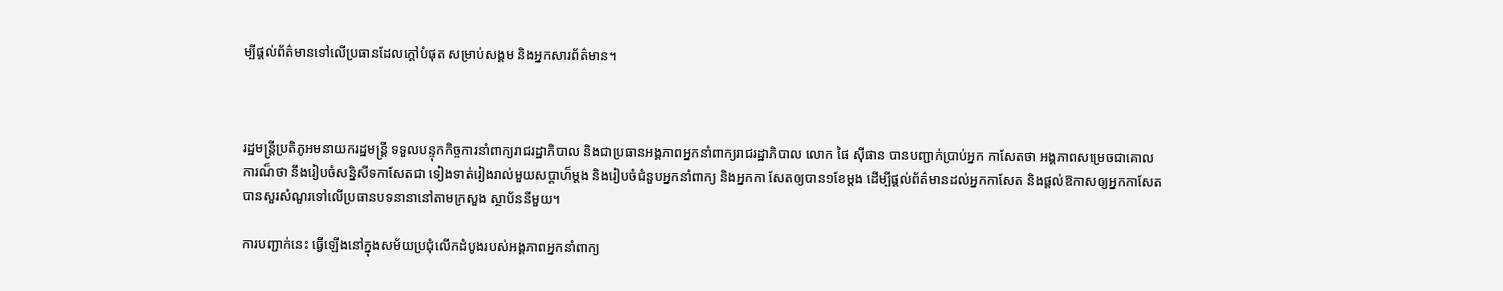ម្បីផ្តល់ព័ត៌មានទៅលើប្រធានដែលក្តៅបំផុត សម្រាប់សង្គម និងអ្នកសារព័ត៌មាន។



រដ្ឋមន្ត្រីប្រតិភូអមនាយករដ្ឋមន្ត្រី ទទួលបន្ទុកកិច្ចការនាំពាក្យរាជរដ្ឋាភិបាល និងជាប្រធានអង្គភាពអ្នកនាំពាក្យរាជរដ្ឋាភិបាល លោក ផៃ ស៊ីផាន បានបញ្ជាក់ប្រាប់អ្នក កាសែតថា អង្គភាពសម្រេចជាគោលការណ៏ថា នឹងរៀបចំសន្និសីទកាសែតជា ទៀងទាត់រៀងរាល់មួយសប្តាហ៏ម្តង និងរៀបចំជំនួបអ្នកនាំពាក្យ និងអ្នកកា សែតឲ្យបាន១ខែម្តង ដើម្បីផ្តល់ព័ត៌មានដល់អ្នកកាសែត និងផ្តល់ឱកាសឲ្យអ្នកកាសែតបានសួរសំណួរទៅលើប្រធានបទនានានៅតាមក្រសួង ស្ថាប័ននីមួយ។

ការបញ្ជាក់នេះ ធ្វើឡើងនៅក្នុងសម័យប្រជុំលើកដំបូងរបស់អង្គភាពអ្នកនាំពាក្យ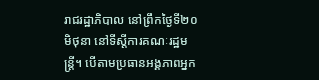រាជរដ្ឋាភិបាល នៅព្រឹកថ្ងៃទី២០ មិថុនា នៅទីស្តីការគណៈរដ្ឋមន្ត្រី។ បើតាមប្រធានអង្គភាពអ្នក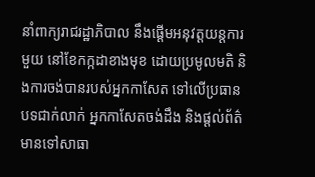នាំពាក្យរាជរដ្ឋាភិបាល នឹងផ្តើមអនុវត្តយន្តការមួយ នៅខែកក្កដាខាងមុខ ដោយប្រមូលមតិ និងការចង់បានរបស់អ្នកកាសែត ទៅលើប្រធានបទជាក់លាក់ អ្នកកាសែតចង់ដឹង និងផ្តល់ព័ត៌មានទៅសាធា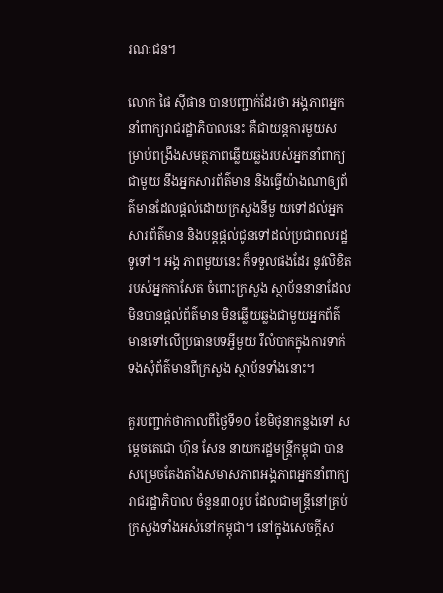រណៈជន។

លោក ផៃ ស៊ីផាន បានបញ្ជាក់ដែរថា អង្គភាពអ្នកនាំពាក្យរាជរដ្ឋាភិបាលនេះ គឺជាយន្តការមួយសម្រាប់ពង្រឹងសមត្ថភាពឆ្លើយឆ្លងរបស់អ្នកនាំពាក្យ ជាមួយ នឹងអ្នកសារព័ត៌មាន និងធ្វើយ៉ាងណាឲ្យព័ត៌មានដែលផ្តល់ដោយក្រសួងនីមួ យទៅដល់អ្នកសារព័ត៌មាន និងបន្តផ្តល់ជូនទៅដល់ប្រជាពលរដ្ឋទូទៅ។ អង្គ ភាពមួយនេះ ក៏ទទួលផងដែរ នូវលិខិតរបស់អ្នកកាសែត ចំពោះក្រសួង ស្ថាប័ននានាដែលមិនបានផ្តល់ព័ត៌មាន មិនឆ្លើយឆ្លងជាមួយអ្នកព័ត៌មានទៅលើប្រធានបទអ្វីមួយ រឺលំបាកក្នុងការទាក់ទងសុំព័ត៌មានពីក្រសួង ស្ថាប័នទាំងនោះ។

គួរបញ្ជាក់ថាកាលពីថ្ងៃទី១០ ខែមិថុនាកន្លងទៅ សម្តេចតេជោ ហ៊ុន សែន នាយករដ្ឋមន្ត្រីកម្ពុជា បានសម្រេចតែងតាំងសមាសភាពអង្គភាពអ្នកនាំពាក្យ រាជរដ្ឋាភិបាល ចំនួន៣០រូប ដែលជាមន្ត្រីនៅគ្រប់ក្រសួងទាំងអស់នៅកម្ពុជា។ នៅក្នុងសេចក្តីស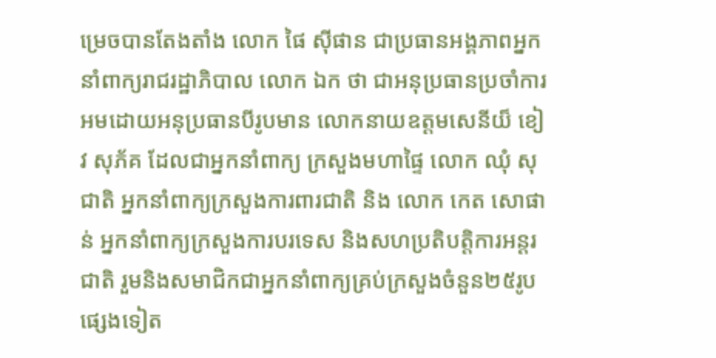ម្រេចបានតែងតាំង លោក ផៃ ស៊ីផាន ជាប្រធានអង្គភាពអ្នកនាំពាក្យរាជរដ្ឋាភិបាល លោក ឯក ថា ជាអនុប្រធានប្រចាំការ អមដោយអនុប្រធានបីរូបមាន លោកនាយឧត្តមសេនីយ៏ ខៀវ សុភ័គ ដែលជាអ្នកនាំពាក្យ ក្រសួងមហាផ្ទៃ លោក ឈុំ សុជាតិ អ្នកនាំពាក្យក្រសួងការពារជាតិ និង លោក កេត សោផាន់ អ្នកនាំពាក្យក្រសួងការបរទេស និងសហប្រតិបត្តិការអន្តរជាតិ រួមនិងសមាជិកជាអ្នកនាំពាក្យគ្រប់ក្រសួងចំនួន២៥រូប ផ្សេងទៀត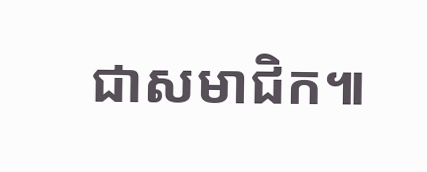ជាសមាជិក៕